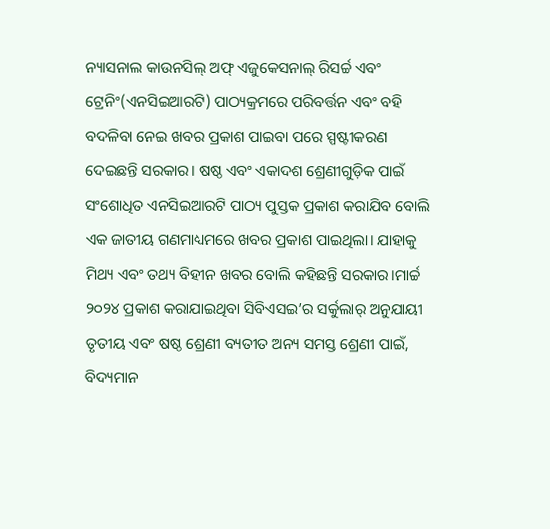ନ୍ୟାସନାଲ କାଉନସିଲ୍ ଅଫ୍ ଏଜୁକେସନାଲ୍ ରିସର୍ଚ୍ଚ ଏବଂ ଟ୍ରେନିଂ(ଏନସିଇଆରଟି) ପାଠ୍ୟକ୍ରମରେ ପରିବର୍ତ୍ତନ ଏବଂ ବହି ବଦଳିବା ନେଇ ଖବର ପ୍ରକାଶ ପାଇବା ପରେ ସ୍ପଷ୍ଟୀକରଣ ଦେଇଛନ୍ତି ସରକାର। ଷଷ୍ଠ ଏବଂ ଏକାଦଶ ଶ୍ରେଣୀଗୁଡ଼ିକ ପାଇଁ ସଂଶୋଧିତ ଏନସିଇଆରଟି ପାଠ୍ୟ ପୁସ୍ତକ ପ୍ରକାଶ କରାଯିବ ବୋଲି ଏକ ଜାତୀୟ ଗଣମାଧ୍ୟମରେ ଖବର ପ୍ରକାଶ ପାଇଥିଲା। ଯାହାକୁ ମିଥ୍ୟ ଏବଂ ତଥ୍ୟ ବିହୀନ ଖବର ବୋଲି କହିଛନ୍ତି ସରକାର।ମାର୍ଚ୍ଚ ୨୦୨୪ ପ୍ରକାଶ କରାଯାଇଥିବା ସିବିଏସଇ’ର ସର୍କୁଲାର୍ ଅନୁଯାୟୀ ତୃତୀୟ ଏବଂ ଷଷ୍ଠ ଶ୍ରେଣୀ ବ୍ୟତୀତ ଅନ୍ୟ ସମସ୍ତ ଶ୍ରେଣୀ ପାଇଁ, ବିଦ୍ୟମାନ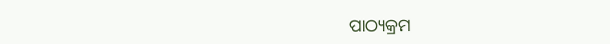ପାଠ୍ୟକ୍ରମ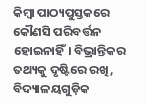କିମ୍ବା ପାଠ୍ୟପୁସ୍ତକରେ କୌଣସି ପରିବର୍ତ୍ତନ ହୋଇନାହିଁ। ବିଭ୍ରାନ୍ତିକର ତଥ୍ୟକୁ ଦୃଷ୍ଟିରେ ରଖି, ବିଦ୍ୟାଳୟଗୁଡ଼ିକ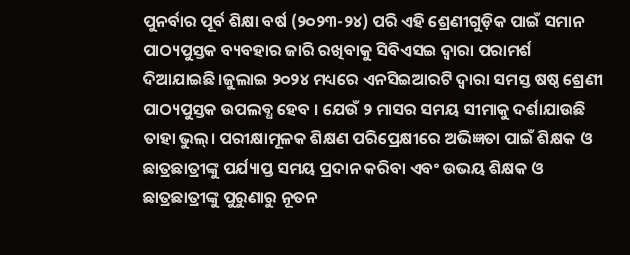ପୁନର୍ବାର ପୂର୍ବ ଶିକ୍ଷା ବର୍ଷ (୨୦୨୩-୨୪) ପରି ଏହି ଶ୍ରେଣୀଗୁଡ଼ିକ ପାଇଁ ସମାନ ପାଠ୍ୟପୁସ୍ତକ ବ୍ୟବହାର ଜାରି ରଖିବାକୁ ସିବିଏସଇ ଦ୍ୱାରା ପରାମର୍ଶ ଦିଆଯାଇଛି।ଜୁଲାଇ ୨୦୨୪ ମଧ୍ୟରେ ଏନସିଇଆରଟି ଦ୍ୱାରା ସମସ୍ତ ଷଷ୍ଠ ଶ୍ରେଣୀ ପାଠ୍ୟପୁସ୍ତକ ଉପଲବ୍ଧ ହେବ । ଯେଉଁ ୨ ମାସର ସମୟ ସୀମାକୁ ଦର୍ଶାଯାଉଛି ତାହା ଭୁଲ୍। ପରୀକ୍ଷାମୂଳକ ଶିକ୍ଷଣ ପରିପ୍ରେକ୍ଷୀରେ ଅଭିଜ୍ଞତା ପାଇଁ ଶିକ୍ଷକ ଓ ଛାତ୍ରଛାତ୍ରୀଙ୍କୁ ପର୍ଯ୍ୟାପ୍ତ ସମୟ ପ୍ରଦାନ କରିବା ଏବଂ ଉଭୟ ଶିକ୍ଷକ ଓ ଛାତ୍ରଛାତ୍ରୀଙ୍କୁ ପୁରୁଣାରୁ ନୂତନ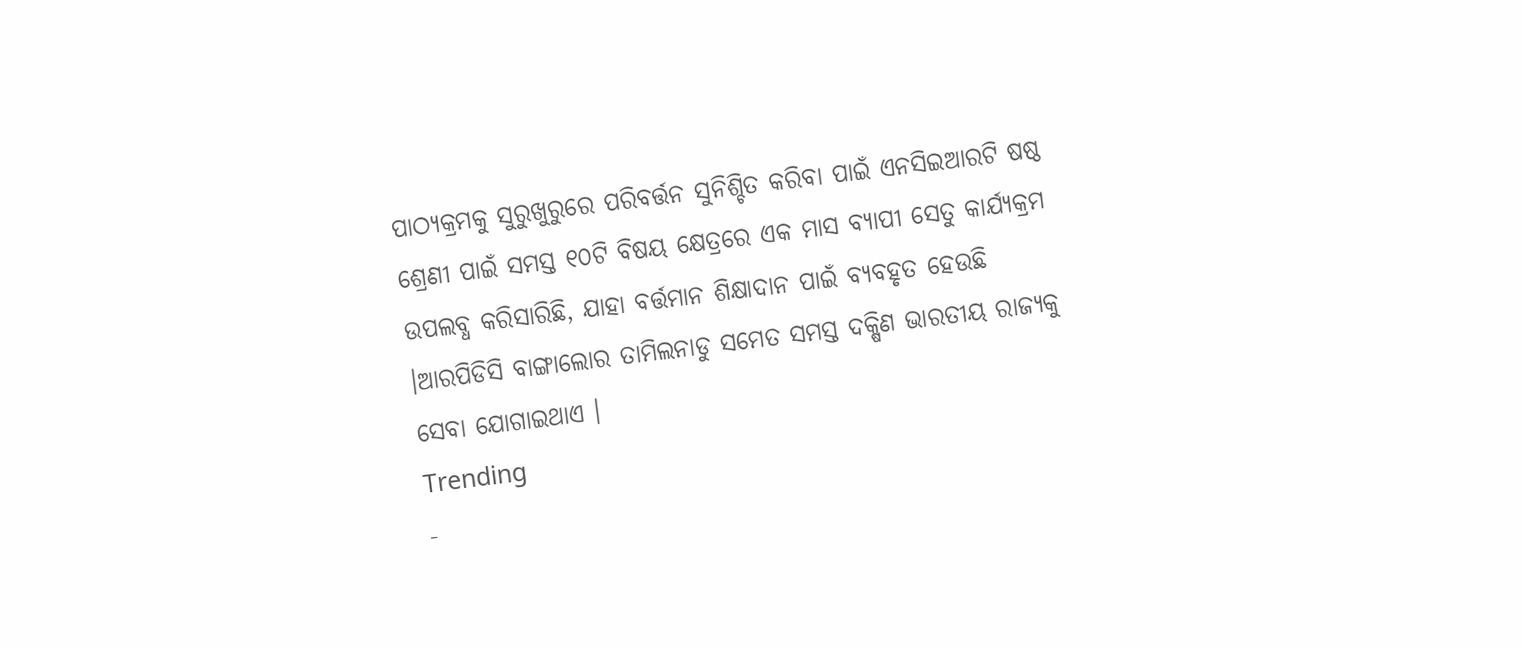ପାଠ୍ୟକ୍ରମକୁ ସୁରୁଖୁରୁରେ ପରିବର୍ତ୍ତନ ସୁନିଶ୍ଚିତ କରିବା ପାଇଁ ଏନସିଇଆରଟି ଷଷ୍ଠ ଶ୍ରେଣୀ ପାଇଁ ସମସ୍ତ ୧୦ଟି ବିଷୟ କ୍ଷେତ୍ରରେ ଏକ ମାସ ବ୍ୟାପୀ ସେତୁ କାର୍ଯ୍ୟକ୍ରମ ଉପଲବ୍ଧ କରିସାରିଛି, ଯାହା ବର୍ତ୍ତମାନ ଶିକ୍ଷାଦାନ ପାଇଁ ବ୍ୟବହୃତ ହେଉଛି ।ଆରପିଡିସି ବାଙ୍ଗାଲୋର ତାମିଲନାଡୁ ସମେତ ସମସ୍ତ ଦକ୍ଷିଣ ଭାରତୀୟ ରାଜ୍ୟକୁ ସେବା ଯୋଗାଇଥାଏ ।
Trending
-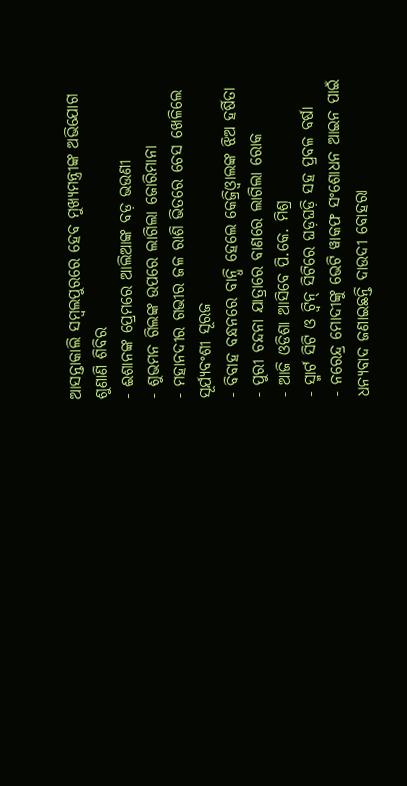ଆସନ୍ତାକାଲି ସମ୍ବଲପୁରରେ ହେବ ମୁଖ୍ୟମନ୍ତ୍ରୀଙ୍କ ଅଭିଯୋଗ ଶୁଣାଣି ଶିବିର
- ଈଶାନଙ୍କ ପ୍ରେମରେ ଆଲିଆଙ୍କ ବଡ଼ ଭଉଣୀ
- ଶୁଭମନ ଗିଲଙ୍କ ଉପରେ ଲାଗିଲା ଜୋରିମାନା
- ମହାନଦୀର ଗଭୀର ଜଳ ରାଶି ଭିତରେ ଚେସ ଖେଳିଲେ ସୂର୍ଯ୍ୟବଂଶୀ ସୂରଜ
- ବିବାହ ବନ୍ଧନରେ ବାନ୍ଧି ହେଲେ କେଜ୍ରିଓ୍ବାଲଙ୍କ ଝିଅ ହର୍ଷିତା
- ପୁରୀ ଚନ୍ଦନା ଯାତ୍ରାରେ ବାଣରେ ଲାଗିଲା ରୋକ
- ଆଜି ଓଡିଶା ଆସିବେ ପି.କେ. ମିଶ୍ର
- ସ୍ମାର୍ଟ ସିଟି ଓ ଟ୍ଵିନ୍ ସିଟିରେ ଘଡ଼ଘଡ଼ି ସହ ପ୍ରବଳ ବର୍ଷା
- ନରେନ୍ଦ୍ର ମୋଦୀଙ୍କୁ ଭେଟି ୱାକଫ ସଂଶୋଧନ ଆଇନ ପାଇଁ ଧନ୍ୟବାଦ ଜଣାଇଛନ୍ତି ଦାଉଦୀ ବୋହରା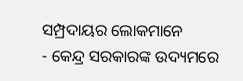ସମ୍ପ୍ରଦାୟର ଲୋକମାନେ
- କେନ୍ଦ୍ର ସରକାରଙ୍କ ଉଦ୍ୟମରେ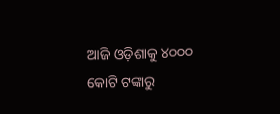ଆଜି ଓଡ଼ିଶାକୁ ୪୦୦୦ କୋଟି ଟଙ୍କାରୁ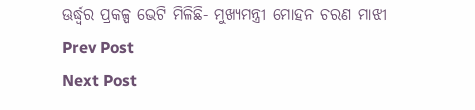ଊର୍ଦ୍ଧ୍ବର ପ୍ରକଳ୍ପ ଭେଟି ମିଳିଛି- ମୁଖ୍ୟମନ୍ତ୍ରୀ ମୋହନ ଚରଣ ମାଝୀ
Prev Post
Next Post